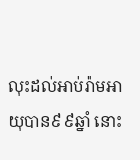លុះដល់អាប់រ៉ាមអាយុបាន៩៩ឆ្នាំ នោះ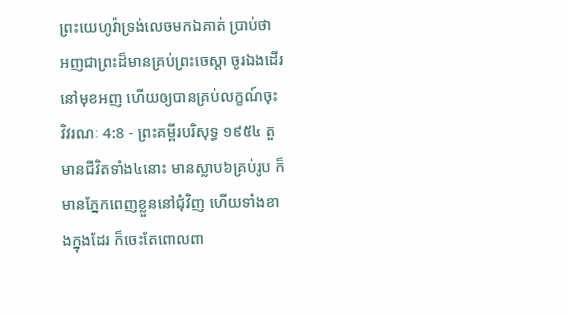ព្រះយេហូវ៉ាទ្រង់លេចមកឯគាត់ ប្រាប់ថា អញជាព្រះដ៏មានគ្រប់ព្រះចេស្តា ចូរឯងដើរនៅមុខអញ ហើយឲ្យបានគ្រប់លក្ខណ៍ចុះ
វិវរណៈ 4:8 - ព្រះគម្ពីរបរិសុទ្ធ ១៩៥៤ តួមានជីវិតទាំង៤នោះ មានស្លាប៦គ្រប់រូប ក៏មានភ្នែកពេញខ្លួននៅជុំវិញ ហើយទាំងខាងក្នុងដែរ ក៏ចេះតែពោលពា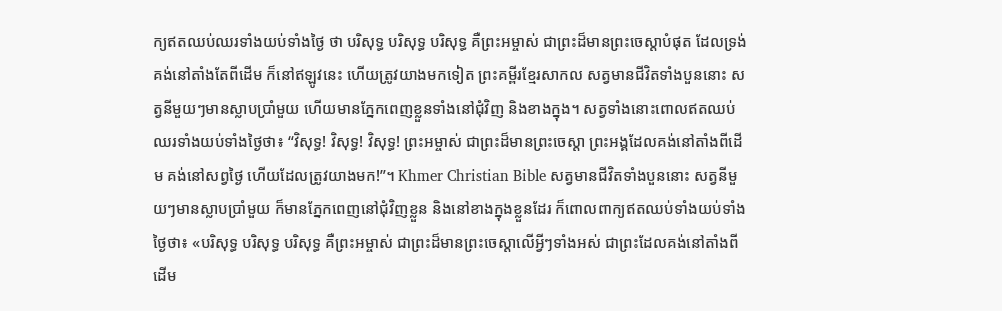ក្យឥតឈប់ឈរទាំងយប់ទាំងថ្ងៃ ថា បរិសុទ្ធ បរិសុទ្ធ បរិសុទ្ធ គឺព្រះអម្ចាស់ ជាព្រះដ៏មានព្រះចេស្តាបំផុត ដែលទ្រង់គង់នៅតាំងតែពីដើម ក៏នៅឥឡូវនេះ ហើយត្រូវយាងមកទៀត ព្រះគម្ពីរខ្មែរសាកល សត្វមានជីវិតទាំងបួននោះ សត្វនីមួយៗមានស្លាបប្រាំមួយ ហើយមានភ្នែកពេញខ្លួនទាំងនៅជុំវិញ និងខាងក្នុង។ សត្វទាំងនោះពោលឥតឈប់ឈរទាំងយប់ទាំងថ្ងៃថា៖ “វិសុទ្ធ! វិសុទ្ធ! វិសុទ្ធ! ព្រះអម្ចាស់ ជាព្រះដ៏មានព្រះចេស្ដា ព្រះអង្គដែលគង់នៅតាំងពីដើម គង់នៅសព្វថ្ងៃ ហើយដែលត្រូវយាងមក!”។ Khmer Christian Bible សត្វមានជីវិតទាំងបួននោះ សត្វនីមួយៗមានស្លាបប្រាំមួយ ក៏មានភ្នែកពេញនៅជុំវិញខ្លួន និងនៅខាងក្នុងខ្លួនដែរ ក៏ពោលពាក្យឥតឈប់ទាំងយប់ទាំងថ្ងៃថា៖ «បរិសុទ្ធ បរិសុទ្ធ បរិសុទ្ធ គឺព្រះអម្ចាស់ ជាព្រះដ៏មានព្រះចេស្ដាលើអ្វីៗទាំងអស់ ជាព្រះដែលគង់នៅតាំងពីដើម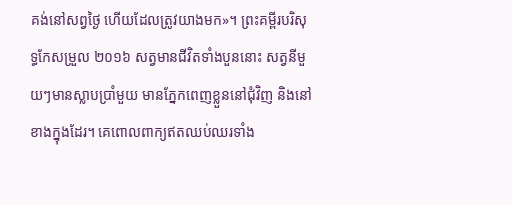គង់នៅសព្វថ្ងៃ ហើយដែលត្រូវយាងមក»។ ព្រះគម្ពីរបរិសុទ្ធកែសម្រួល ២០១៦ សត្វមានជីវិតទាំងបួននោះ សត្វនីមួយៗមានស្លាបប្រាំមួយ មានភ្នែកពេញខ្លួននៅជុំវិញ និងនៅខាងក្នុងដែរ។ គេពោលពាក្យឥតឈប់ឈរទាំង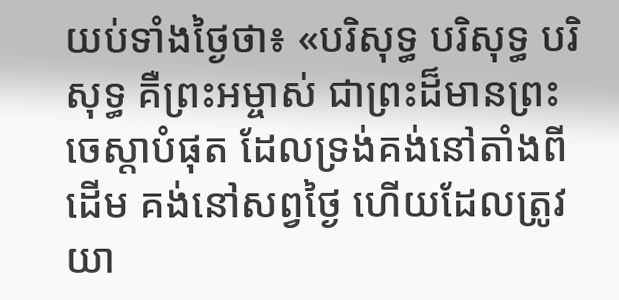យប់ទាំងថ្ងៃថា៖ «បរិសុទ្ធ បរិសុទ្ធ បរិសុទ្ធ គឺព្រះអម្ចាស់ ជាព្រះដ៏មានព្រះចេស្តាបំផុត ដែលទ្រង់គង់នៅតាំងពីដើម គង់នៅសព្វថ្ងៃ ហើយដែលត្រូវយា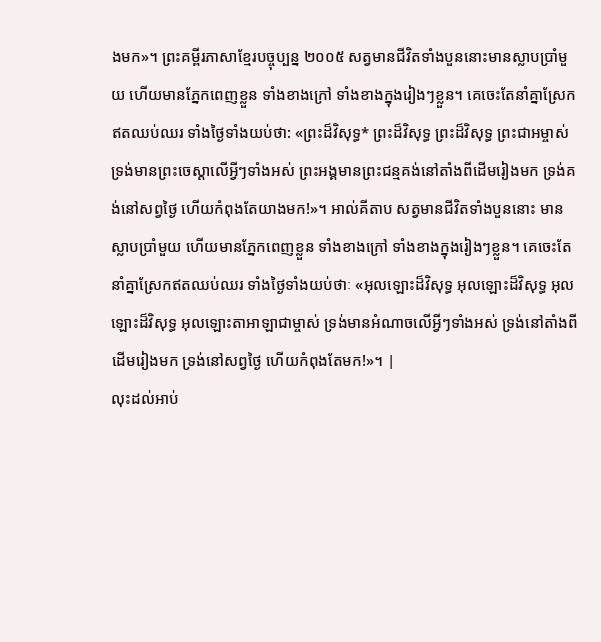ងមក»។ ព្រះគម្ពីរភាសាខ្មែរបច្ចុប្បន្ន ២០០៥ សត្វមានជីវិតទាំងបួននោះមានស្លាបប្រាំមួយ ហើយមានភ្នែកពេញខ្លួន ទាំងខាងក្រៅ ទាំងខាងក្នុងរៀងៗខ្លួន។ គេចេះតែនាំគ្នាស្រែកឥតឈប់ឈរ ទាំងថ្ងៃទាំងយប់ថា: «ព្រះដ៏វិសុទ្ធ* ព្រះដ៏វិសុទ្ធ ព្រះដ៏វិសុទ្ធ ព្រះជាអម្ចាស់ ទ្រង់មានព្រះចេស្ដាលើអ្វីៗទាំងអស់ ព្រះអង្គមានព្រះជន្មគង់នៅតាំងពីដើមរៀងមក ទ្រង់គង់នៅសព្វថ្ងៃ ហើយកំពុងតែយាងមក!»។ អាល់គីតាប សត្វមានជីវិតទាំងបួននោះ មានស្លាបប្រាំមួយ ហើយមានភ្នែកពេញខ្លួន ទាំងខាងក្រៅ ទាំងខាងក្នុងរៀងៗខ្លួន។ គេចេះតែនាំគ្នាស្រែកឥតឈប់ឈរ ទាំងថ្ងៃទាំងយប់ថាៈ «អុលឡោះដ៏វិសុទ្ធ អុលឡោះដ៏វិសុទ្ធ អុលឡោះដ៏វិសុទ្ធ អុលឡោះតាអាឡាជាម្ចាស់ ទ្រង់មានអំណាចលើអ្វីៗទាំងអស់ ទ្រង់នៅតាំងពីដើមរៀងមក ទ្រង់នៅសព្វថ្ងៃ ហើយកំពុងតែមក!»។ |
លុះដល់អាប់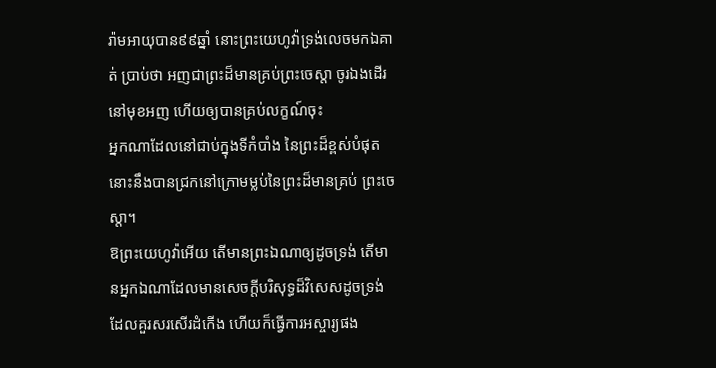រ៉ាមអាយុបាន៩៩ឆ្នាំ នោះព្រះយេហូវ៉ាទ្រង់លេចមកឯគាត់ ប្រាប់ថា អញជាព្រះដ៏មានគ្រប់ព្រះចេស្តា ចូរឯងដើរនៅមុខអញ ហើយឲ្យបានគ្រប់លក្ខណ៍ចុះ
អ្នកណាដែលនៅជាប់ក្នុងទីកំបាំង នៃព្រះដ៏ខ្ពស់បំផុត នោះនឹងបានជ្រកនៅក្រោមម្លប់នៃព្រះដ៏មានគ្រប់ ព្រះចេស្តា។
ឱព្រះយេហូវ៉ាអើយ តើមានព្រះឯណាឲ្យដូចទ្រង់ តើមានអ្នកឯណាដែលមានសេចក្ដីបរិសុទ្ធដ៏វិសេសដូចទ្រង់ ដែលគួរសរសើរដំកើង ហើយក៏ធ្វើការអស្ចារ្យផង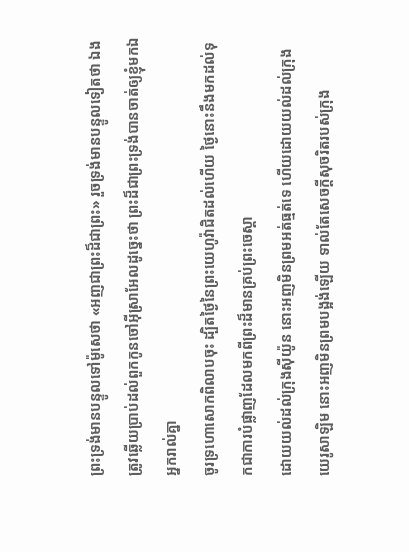ព្រះទ្រង់មានបន្ទូលទៅម៉ូសេថា «អញជាព្រះដ៏ជាព្រះ» រួចទ្រង់មានបន្ទូលទៀតថា ឯងត្រូវឆ្លើយប្រាប់ដល់ពួកកូនចៅអ៊ីស្រាអែលដូច្នេះថា ព្រះដ៏ជាព្រះទ្រង់បានចាត់ឲ្យខ្ញុំមកឯអ្នករាល់គ្នា
ចូរទ្រហោសោកពិលាបចុះ ដ្បិតថ្ងៃនៃព្រះយេហូវ៉ាជិតដល់ហើយ ថ្ងៃនោះនឹងមកដល់ទុកជាការបំផ្លាញដែលមកពីព្រះដ៏មានគ្រប់ព្រះចេស្តា
ដោយយល់ដល់ក្រុងស៊ីយ៉ូន នោះអញមិនព្រមអត់ធ្មត់ទេ ហើយដោយយល់ដល់ក្រុងយេរូសាឡិម នោះអញមិនព្រមបង្អង់ឡើយ ទាល់តែសេចក្ដីសុចរិតរបស់ក្រុង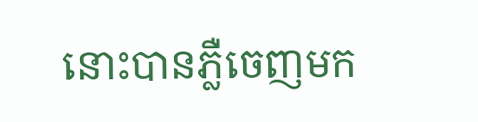នោះបានភ្លឺចេញមក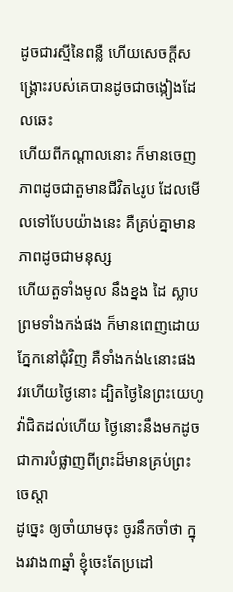ដូចជារស្មីនៃពន្លឺ ហើយសេចក្ដីសង្គ្រោះរបស់គេបានដូចជាចង្កៀងដែលឆេះ
ហើយពីកណ្តាលនោះ ក៏មានចេញភាពដូចជាតួមានជីវិត៤រូប ដែលមើលទៅបែបយ៉ាងនេះ គឺគ្រប់គ្នាមានភាពដូចជាមនុស្ស
ហើយតួទាំងមូល នឹងខ្នង ដៃ ស្លាប ព្រមទាំងកង់ផង ក៏មានពេញដោយភ្នែកនៅជុំវិញ គឺទាំងកង់៤នោះផង
វរហើយថ្ងៃនោះ ដ្បិតថ្ងៃនៃព្រះយេហូវ៉ាជិតដល់ហើយ ថ្ងៃនោះនឹងមកដូចជាការបំផ្លាញពីព្រះដ៏មានគ្រប់ព្រះចេស្តា
ដូច្នេះ ឲ្យចាំយាមចុះ ចូរនឹកចាំថា ក្នុងរវាង៣ឆ្នាំ ខ្ញុំចេះតែប្រដៅ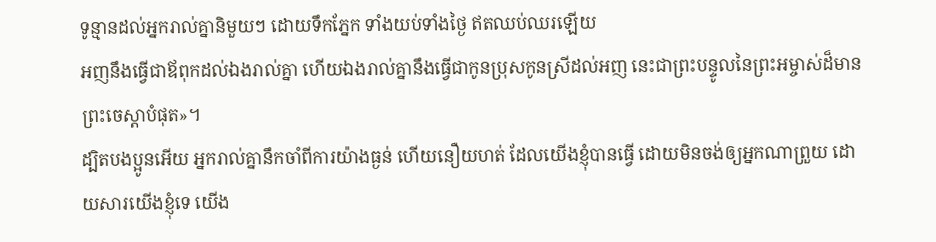ទូន្មានដល់អ្នករាល់គ្នានិមួយៗ ដោយទឹកភ្នែក ទាំងយប់ទាំងថ្ងៃ ឥតឈប់ឈរឡើយ
អញនឹងធ្វើជាឪពុកដល់ឯងរាល់គ្នា ហើយឯងរាល់គ្នានឹងធ្វើជាកូនប្រុសកូនស្រីដល់អញ នេះជាព្រះបន្ទូលនៃព្រះអម្ចាស់ដ៏មានព្រះចេស្តាបំផុត»។
ដ្បិតបងប្អូនអើយ អ្នករាល់គ្នានឹកចាំពីការយ៉ាងធ្ងន់ ហើយនឿយហត់ ដែលយើងខ្ញុំបានធ្វើ ដោយមិនចង់ឲ្យអ្នកណាព្រួយ ដោយសារយើងខ្ញុំទេ យើង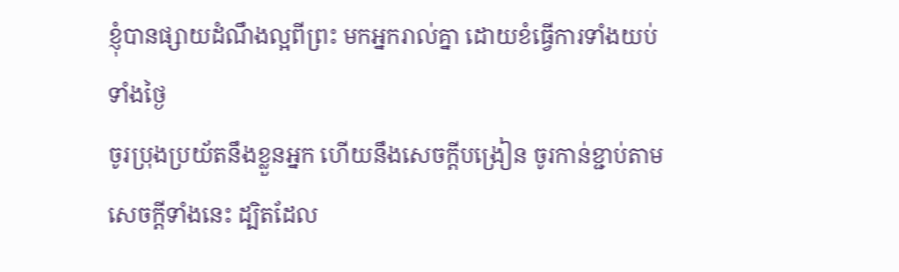ខ្ញុំបានផ្សាយដំណឹងល្អពីព្រះ មកអ្នករាល់គ្នា ដោយខំធ្វើការទាំងយប់ទាំងថ្ងៃ
ចូរប្រុងប្រយ័តនឹងខ្លួនអ្នក ហើយនឹងសេចក្ដីបង្រៀន ចូរកាន់ខ្ជាប់តាមសេចក្ដីទាំងនេះ ដ្បិតដែល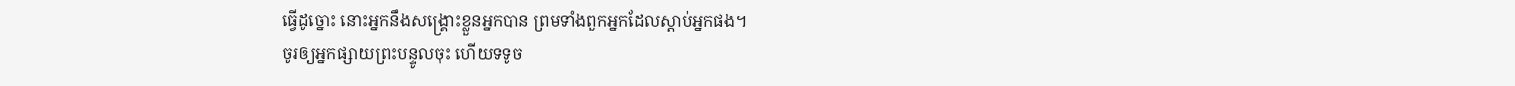ធ្វើដូច្នោះ នោះអ្នកនឹងសង្គ្រោះខ្លួនអ្នកបាន ព្រមទាំងពួកអ្នកដែលស្តាប់អ្នកផង។
ចូរឲ្យអ្នកផ្សាយព្រះបន្ទូលចុះ ហើយទទូច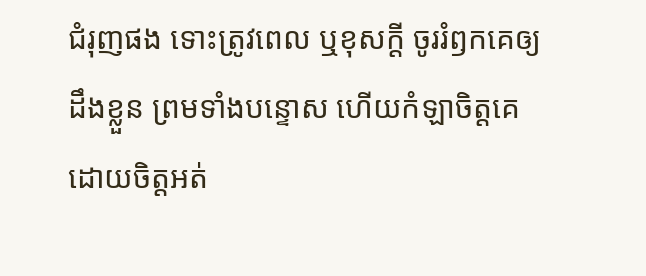ជំរុញផង ទោះត្រូវពេល ឬខុសក្តី ចូររំឭកគេឲ្យដឹងខ្លួន ព្រមទាំងបន្ទោស ហើយកំឡាចិត្តគេ ដោយចិត្តអត់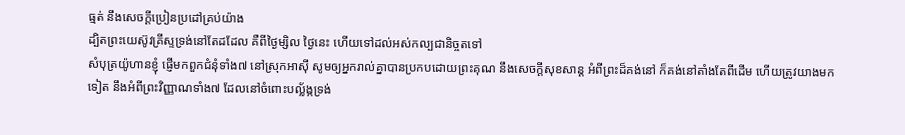ធ្មត់ នឹងសេចក្ដីប្រៀនប្រដៅគ្រប់យ៉ាង
ដ្បិតព្រះយេស៊ូវគ្រីស្ទទ្រង់នៅតែដដែល គឺពីថ្ងៃម្សិល ថ្ងៃនេះ ហើយទៅដល់អស់កល្បជានិច្ចតទៅ
សំបុត្រយ៉ូហានខ្ញុំ ផ្ញើមកពួកជំនុំទាំង៧ នៅស្រុកអាស៊ី សូមឲ្យអ្នករាល់គ្នាបានប្រកបដោយព្រះគុណ នឹងសេចក្ដីសុខសាន្ត អំពីព្រះដ៏គង់នៅ ក៏គង់នៅតាំងតែពីដើម ហើយត្រូវយាងមកទៀត នឹងអំពីព្រះវិញ្ញាណទាំង៧ ដែលនៅចំពោះបល្ល័ង្កទ្រង់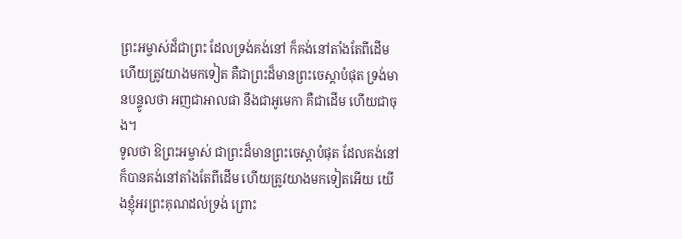ព្រះអម្ចាស់ដ៏ជាព្រះ ដែលទ្រង់គង់នៅ ក៏គង់នៅតាំងតែពីដើម ហើយត្រូវយាងមកទៀត គឺជាព្រះដ៏មានព្រះចេស្តាបំផុត ទ្រង់មានបន្ទូលថា អញជាអាលផា នឹងជាអូមេកា គឺជាដើម ហើយជាចុង។
ទូលថា ឱព្រះអម្ចាស់ ជាព្រះដ៏មានព្រះចេស្តាបំផុត ដែលគង់នៅ ក៏បានគង់នៅតាំងតែពីដើម ហើយត្រូវយាងមកទៀតអើយ យើងខ្ញុំអរព្រះគុណដល់ទ្រង់ ព្រោះ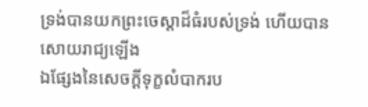ទ្រង់បានយកព្រះចេស្តាដ៏ធំរបស់ទ្រង់ ហើយបានសោយរាជ្យឡើង
ឯផ្សែងនៃសេចក្ដីទុក្ខលំបាករប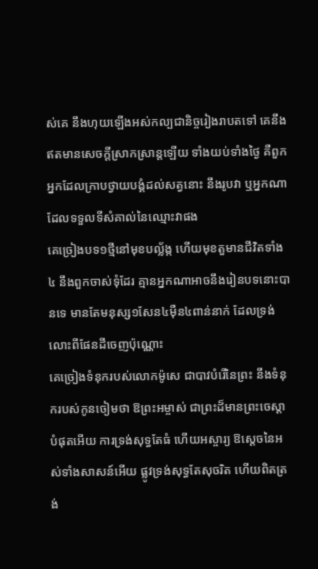ស់គេ នឹងហុយឡើងអស់កល្បជានិច្ចរៀងរាបតទៅ គេនឹងឥតមានសេចក្ដីស្រាកស្រាន្តឡើយ ទាំងយប់ទាំងថ្ងៃ គឺពួកអ្នកដែលក្រាបថ្វាយបង្គំដល់សត្វនោះ នឹងរូបវា ឬអ្នកណាដែលទទួលទីសំគាល់នៃឈ្មោះវាផង
គេច្រៀងបទ១ថ្មីនៅមុខបល្ល័ង្ក ហើយមុខតួមានជីវិតទាំង៤ នឹងពួកចាស់ទុំដែរ គ្មានអ្នកណាអាចនឹងរៀនបទនោះបានទេ មានតែមនុស្ស១សែន៤ម៉ឺន៤ពាន់នាក់ ដែលទ្រង់លោះពីផែនដីចេញប៉ុណ្ណោះ
គេច្រៀងទំនុករបស់លោកម៉ូសេ ជាបាវបំរើនៃព្រះ នឹងទំនុករបស់កូនចៀមថា ឱព្រះអម្ចាស់ ជាព្រះដ៏មានព្រះចេស្តាបំផុតអើយ ការទ្រង់សុទ្ធតែធំ ហើយអស្ចារ្យ ឱស្តេចនៃអស់ទាំងសាសន៍អើយ ផ្លូវទ្រង់សុទ្ធតែសុចរិត ហើយពិតត្រង់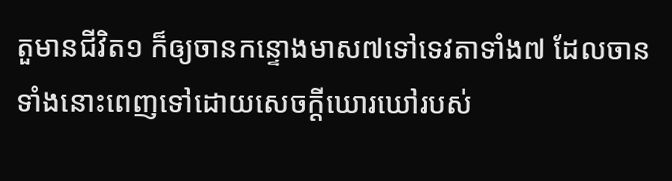តួមានជីវិត១ ក៏ឲ្យចានកន្ទោងមាស៧ទៅទេវតាទាំង៧ ដែលចានទាំងនោះពេញទៅដោយសេចក្ដីឃោរឃៅរបស់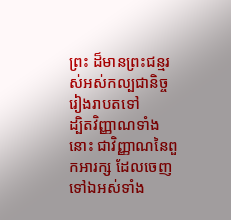ព្រះ ដ៏មានព្រះជន្មរស់អស់កល្បជានិច្ចរៀងរាបតទៅ
ដ្បិតវិញ្ញាណទាំងនោះ ជាវិញ្ញាណនៃពួកអារក្ស ដែលចេញទៅឯអស់ទាំង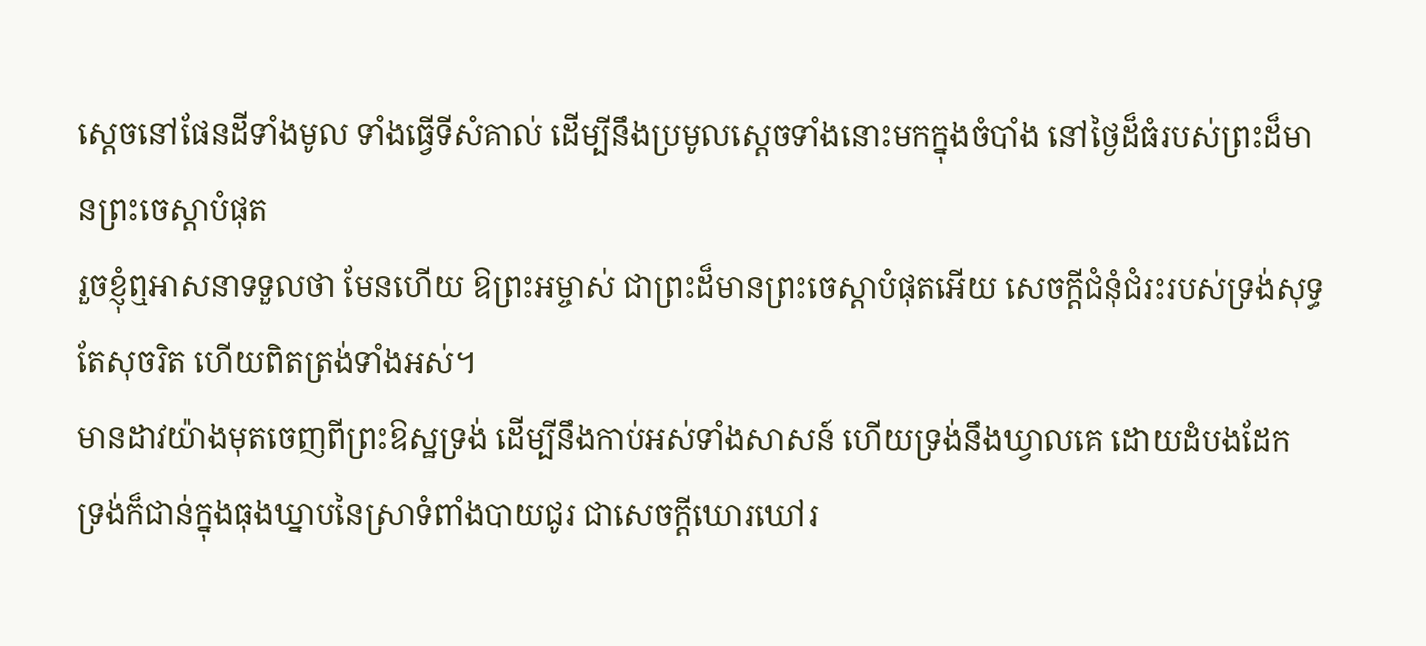ស្តេចនៅផែនដីទាំងមូល ទាំងធ្វើទីសំគាល់ ដើម្បីនឹងប្រមូលស្តេចទាំងនោះមកក្នុងចំបាំង នៅថ្ងៃដ៏ធំរបស់ព្រះដ៏មានព្រះចេស្តាបំផុត
រួចខ្ញុំឮអាសនាទទួលថា មែនហើយ ឱព្រះអម្ចាស់ ជាព្រះដ៏មានព្រះចេស្តាបំផុតអើយ សេចក្ដីជំនុំជំរះរបស់ទ្រង់សុទ្ធតែសុចរិត ហើយពិតត្រង់ទាំងអស់។
មានដាវយ៉ាងមុតចេញពីព្រះឱស្ឋទ្រង់ ដើម្បីនឹងកាប់អស់ទាំងសាសន៍ ហើយទ្រង់នឹងឃ្វាលគេ ដោយដំបងដែក ទ្រង់ក៏ជាន់ក្នុងធុងឃ្នាបនៃស្រាទំពាំងបាយជូរ ជាសេចក្ដីឃោរឃៅរ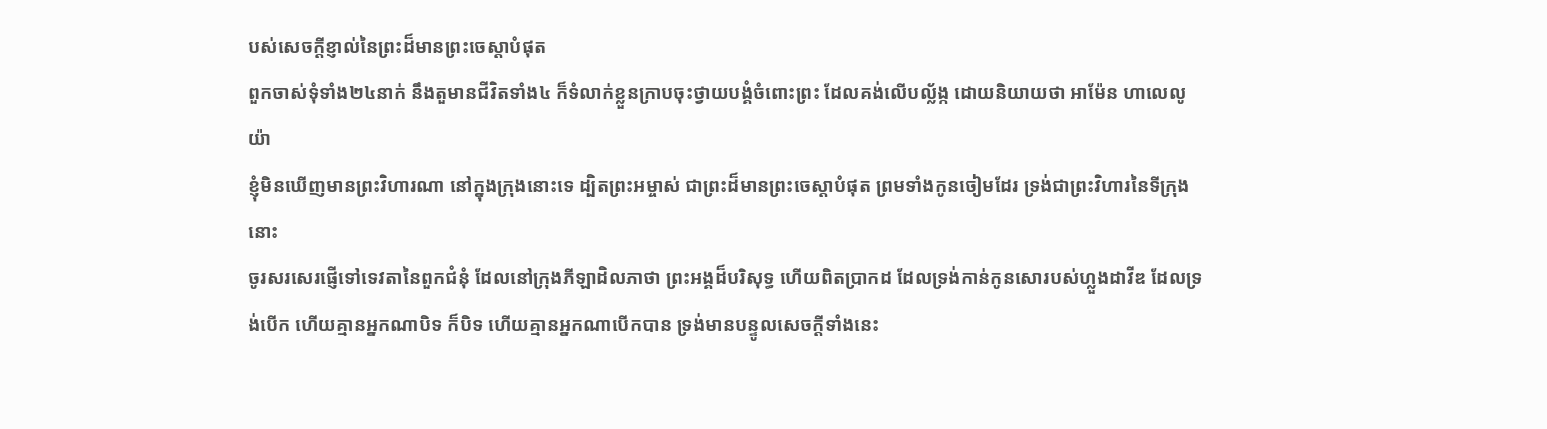បស់សេចក្ដីខ្ញាល់នៃព្រះដ៏មានព្រះចេស្តាបំផុត
ពួកចាស់ទុំទាំង២៤នាក់ នឹងតួមានជីវិតទាំង៤ ក៏ទំលាក់ខ្លួនក្រាបចុះថ្វាយបង្គំចំពោះព្រះ ដែលគង់លើបល្ល័ង្ក ដោយនិយាយថា អាម៉ែន ហាលេលូយ៉ា
ខ្ញុំមិនឃើញមានព្រះវិហារណា នៅក្នុងក្រុងនោះទេ ដ្បិតព្រះអម្ចាស់ ជាព្រះដ៏មានព្រះចេស្តាបំផុត ព្រមទាំងកូនចៀមដែរ ទ្រង់ជាព្រះវិហារនៃទីក្រុងនោះ
ចូរសរសេរផ្ញើទៅទេវតានៃពួកជំនុំ ដែលនៅក្រុងភីឡាដិលភាថា ព្រះអង្គដ៏បរិសុទ្ធ ហើយពិតប្រាកដ ដែលទ្រង់កាន់កូនសោរបស់ហ្លួងដាវីឌ ដែលទ្រង់បើក ហើយគ្មានអ្នកណាបិទ ក៏បិទ ហើយគ្មានអ្នកណាបើកបាន ទ្រង់មានបន្ទូលសេចក្ដីទាំងនេះ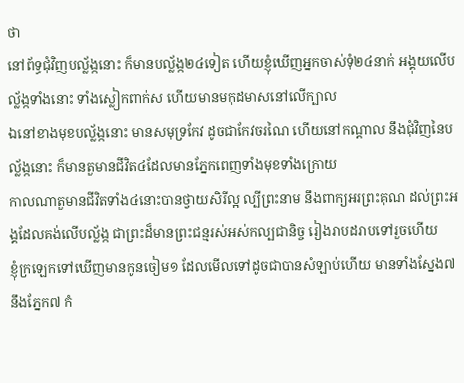ថា
នៅព័ទ្ធជុំវិញបល្ល័ង្កនោះ ក៏មានបល្ល័ង្ក២៤ទៀត ហើយខ្ញុំឃើញអ្នកចាស់ទុំ២៤នាក់ អង្គុយលើបល្ល័ង្កទាំងនោះ ទាំងស្លៀកពាក់ស ហើយមានមកុដមាសនៅលើក្បាល
ឯនៅខាងមុខបល្ល័ង្កនោះ មានសមុទ្រកែវ ដូចជាកែវចរណៃ ហើយនៅកណ្តាល នឹងជុំវិញនៃបល្ល័ង្កនោះ ក៏មានតួមានជីវិត៤ដែលមានភ្នែកពេញទាំងមុខទាំងក្រោយ
កាលណាតួមានជីវិតទាំង៤នោះបានថ្វាយសិរីល្អ ល្បីព្រះនាម នឹងពាក្យអរព្រះគុណ ដល់ព្រះអង្គដែលគង់លើបល្ល័ង្ក ជាព្រះដ៏មានព្រះជន្មរស់អស់កល្បជានិច្ច រៀងរាបដរាបទៅរួចហើយ
ខ្ញុំក្រឡេកទៅឃើញមានកូនចៀម១ ដែលមើលទៅដូចជាបានសំឡាប់ហើយ មានទាំងស្នែង៧ នឹងភ្នែក៧ កំ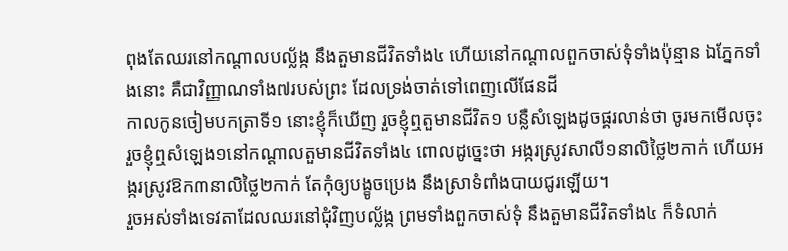ពុងតែឈរនៅកណ្តាលបល្ល័ង្ក នឹងតួមានជីវិតទាំង៤ ហើយនៅកណ្តាលពួកចាស់ទុំទាំងប៉ុន្មាន ឯភ្នែកទាំងនោះ គឺជាវិញ្ញាណទាំង៧របស់ព្រះ ដែលទ្រង់ចាត់ទៅពេញលើផែនដី
កាលកូនចៀមបកត្រាទី១ នោះខ្ញុំក៏ឃើញ រួចខ្ញុំឮតួមានជីវិត១ បន្លឺសំឡេងដូចផ្គរលាន់ថា ចូរមកមើលចុះ
រួចខ្ញុំឮសំឡេង១នៅកណ្តាលតួមានជីវិតទាំង៤ ពោលដូច្នេះថា អង្ករស្រូវសាលី១នាលិថ្លៃ២កាក់ ហើយអង្ករស្រូវឱក៣នាលិថ្លៃ២កាក់ តែកុំឲ្យបង្ខូចប្រេង នឹងស្រាទំពាំងបាយជូរឡើយ។
រួចអស់ទាំងទេវតាដែលឈរនៅជុំវិញបល្ល័ង្ក ព្រមទាំងពួកចាស់ទុំ នឹងតួមានជីវិតទាំង៤ ក៏ទំលាក់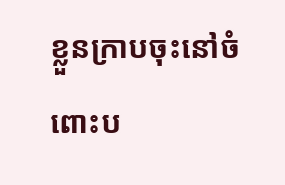ខ្លួនក្រាបចុះនៅចំពោះប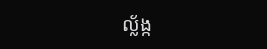ល្ល័ង្ក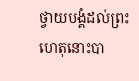ថ្វាយបង្គំដល់ព្រះ
ហេតុនោះបា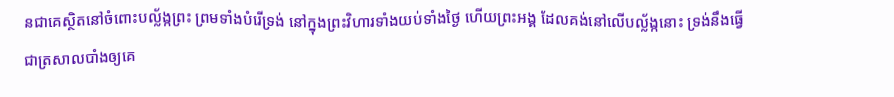នជាគេស្ថិតនៅចំពោះបល្ល័ង្កព្រះ ព្រមទាំងបំរើទ្រង់ នៅក្នុងព្រះវិហារទាំងយប់ទាំងថ្ងៃ ហើយព្រះអង្គ ដែលគង់នៅលើបល្ល័ង្កនោះ ទ្រង់នឹងធ្វើជាត្រសាលបាំងឲ្យគេ